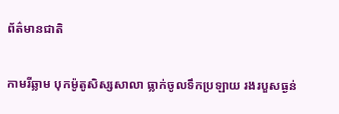ព័ត៌មានជាតិ

កាមរីឆ្លាម បុកម៉ូតូសិស្សសាលា ធ្លាក់ចូលទឹកប្រឡាយ រងរបួសធ្ងន់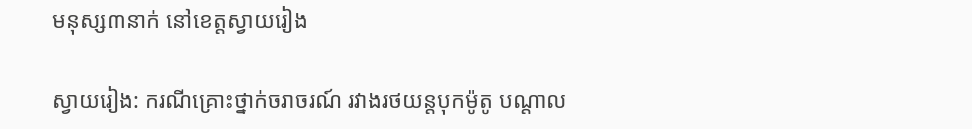មនុស្ស៣នាក់ នៅខេត្តស្វាយរៀង

ស្វាយរៀង: ករណីគ្រោះថ្នាក់ចរាចរណ៍ រវាងរថយន្តបុកម៉ូតូ បណ្តាល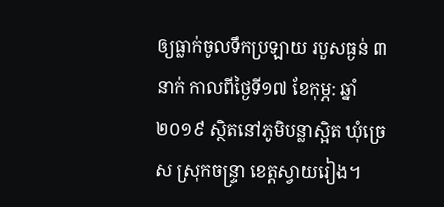ឲ្យធ្លាក់ចូលទឹកប្រឡាយ របួសធ្ងន់ ៣នាក់ កាលពីថ្ងៃទី១៧ ខែកុម្ភ: ឆ្នាំ២០១៩ ស្ថិតនៅភូមិបន្លាស្អិត ឃុំច្រេស ស្រុកចន្រ្ទា ខេត្តស្វាយរៀង។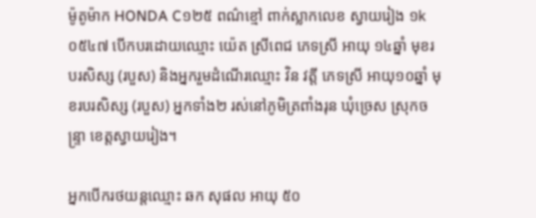ម៉ូតូម៉ាក HONDA C១២៥ ពណ៌ខ្មៅ ពាក់ស្លាកលេខ ស្វាយរៀង ១k ០៥៤៧ បើកបរដោយឈ្មោះ យ៉េត ស្រីពេជ ភេទស្រី អាយុ ១៤ឆ្នាំ មុខរបរសិស្ស (របួស) និងអ្នករួមដំណើរឈ្មោះ វិន វត្តី ភេទស្រី អាយុ១០ឆ្នាំ មុខរបរសិស្ស (របួស) អ្នកទាំង២ រស់នៅភូមិត្រពាំងរុន ឃុំច្រេស ស្រុកចន្រ្ទា ខេត្តស្វាយរៀង។

អ្នកបើករថយន្តឈ្មោះ ឆក សុផល អាយុ ៥០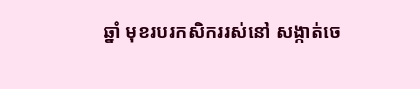ឆ្នាំ មុខរបរកសិកររស់នៅ សង្កាត់ចេ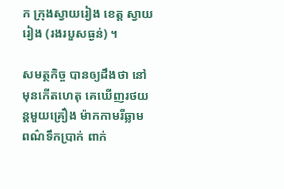ក ក្រុងស្វាយរៀង ខេត្ត ស្វាយរៀង (រងរបួសធ្ងន់) ។

សមត្ថកិច្ច បានឲ្យដឹងថា នៅមុនកើតហេតុ គេឃើញរថយន្តមួយគ្រឿង ម៉ាកកាមរីឆ្លាម ពណ៌ទឹកប្រាក់ ពាក់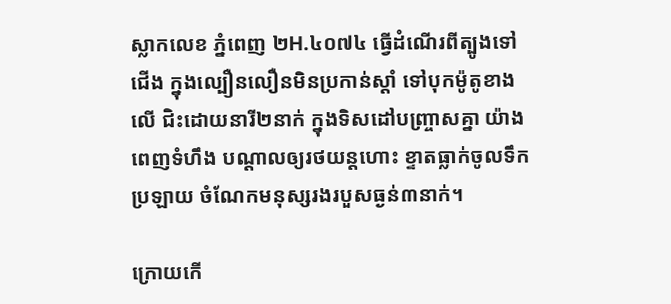ស្លាកលេខ ភ្នំពេញ ២H.៤០៧៤ ធ្វើដំណើរពីត្បូងទៅជើង ក្នុងល្បឿនលឿនមិនប្រកាន់ស្ដាំ ទៅបុកម៉ូតូខាងលើ ជិះដោយនារី២នាក់ ក្នុងទិសដៅបញ្ច្រាសគ្នា យ៉ាងពេញទំហឹង បណ្ដាលឲ្យរថយន្តហោះ ខ្ទាតធ្លាក់ចូលទឹកប្រឡាយ ចំណែកមនុស្សរងរបួសធ្ងន់៣នាក់។

ក្រោយកើ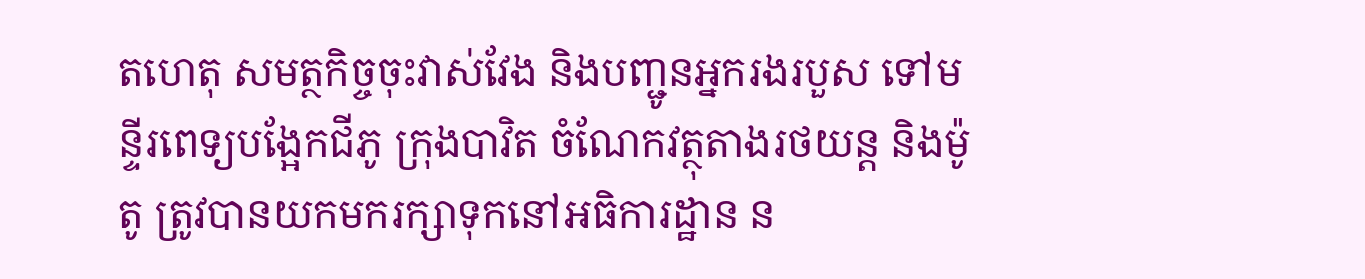តហេតុ សមត្ថកិច្ចចុះវាស់វែង និងបញ្ជូនអ្នករងរបួស ទៅមន្ទីរពេទ្យបង្អែកជីភូ ក្រុងបាវិត ចំណែកវត្ថុតាងរថយន្ត និងម៉ូតូ ត្រូវបានយកមករក្សាទុកនៅអធិការដ្ឋាន ន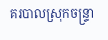គរបាលស្រុកចន្ទ្រា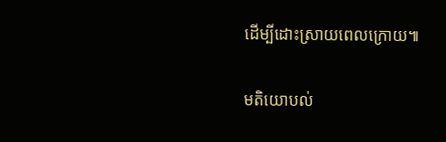ដើម្បីដោះស្រាយពេលក្រោយ៕

មតិយោបល់